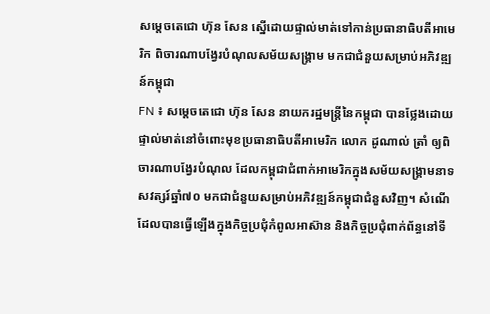សម្តេចតេជោ ហ៊ុន សែន ស្នើដោយផ្ទាល់មាត់ទៅកាន់ប្រធានាធិបតីអាមេរិក ពិចារណាបង្វែរបំណុលសម័យសង្រ្គាម មកជាជំនួយសម្រាប់អភិវឌ្ឍន៍កម្ពុជា
FN ៖ សម្តេចតេជោ ហ៊ុន សែន នាយករដ្ឋមន្រ្តីនៃកម្ពុជា បានថ្លែងដោយផ្ទាល់មាត់នៅចំពោះមុខប្រធានាធិបតីអាមេរិក លោក ដូណាល់ ត្រាំ ឲ្យពិចារណាបង្វែរបំណុល ដែលកម្ពុជាជំពាក់អាមេរិកក្នុងសម័យសង្រ្គាមនាទសវត្សរ៍ឆ្នាំ៧០ មកជាជំនួយសម្រាប់អភិវឌ្ឍន៍កម្ពុជាជំនួសវិញ។ សំណើដែលបានធ្វើឡើងក្នុងកិច្ចប្រជុំកំពូលអាស៊ាន និងកិច្ចប្រជុំពាក់ព័ន្ធនៅទី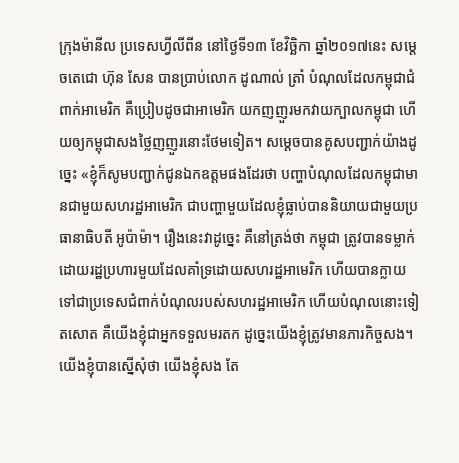ក្រុងម៉ានីល ប្រទេសហ្វីលីពីន នៅថ្ងៃទី១៣ ខែវិច្ឆិកា ឆ្នាំ២០១៧នេះ សម្តេចតេជោ ហ៊ុន សែន បានប្រាប់លោក ដូណាល់ ត្រាំ បំណុលដែលកម្ពុជាជំពាក់អាមេរិក គឺប្រៀបដូចជាអាមេរិក យកញញួរមកវាយក្បាលកម្ពុជា ហើយឲ្យកម្ពុជាសងថ្លៃញញួរនោះថែមទៀត។ សម្តេចបានគូសបញ្ជាក់យ៉ាងដូច្នេះ «ខ្ញុំក៏សូមបញ្ជាក់ជូនឯកឧត្តមផងដែរថា បញ្ហាបំណុលដែលកម្ពុជាមានជាមួយសហរដ្ឋអាមេរិក ជាបញ្ហាមួយដែលខ្ញុំធ្លាប់បាននិយាយជាមួយប្រធានាធិបតី អូប៉ាម៉ា។ រឿងនេះវាដូច្នេះ គឺនៅត្រង់ថា កម្ពុជា ត្រូវបានទម្លាក់ដោយរដ្ឋប្រហារមួយដែលគាំទ្រដោយសហរដ្ឋអាមេរិក ហើយបានក្លាយទៅជាប្រទេសជំពាក់បំណុលរបស់សហរដ្ឋអាមេរិក ហើយបំណុលនោះទៀតសោត គឺយើងខ្ញុំជាអ្នកទទួលមរតក ដូច្នេះយើងខ្ញុំត្រូវមានភារកិច្ចសង។ យើងខ្ញុំបានស្នើសុំថា យើងខ្ញុំសង តែ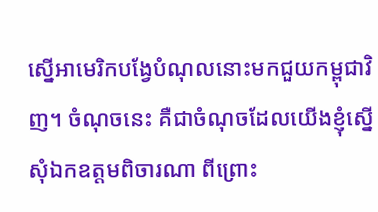ស្នើអាមេរិកបង្វែបំណុលនោះមកជួយកម្ពុជាវិញ។ ចំណុចនេះ គឺជាចំណុចដែលយើងខ្ញុំស្នើសុំឯកឧត្តមពិចារណា ពីព្រោះ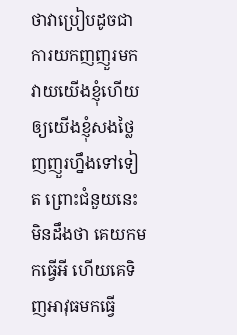ថាវាប្រៀបដូចជាការយកញញួរមកវាយយើងខ្ញុំហើយ ឲ្យយើងខ្ញុំសងថ្លៃញញួរហ្នឹងទៅទៀត ព្រោះជំនួយនេះមិនដឹងថា គេយកមកធ្វើអី ហើយគេទិញអាវុធមកធ្វើ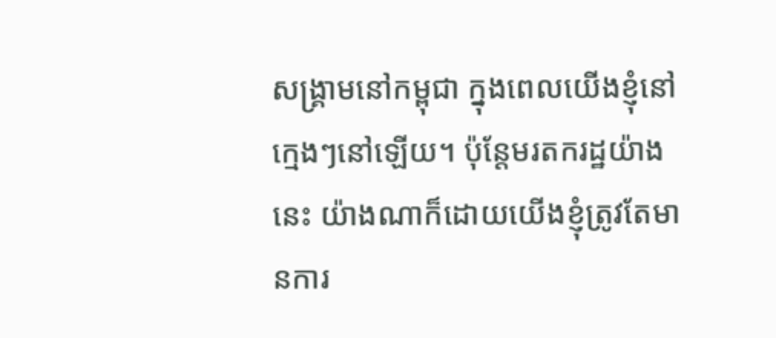សង្រ្គាមនៅកម្ពុជា ក្នុងពេលយើងខ្ញុំនៅក្មេងៗនៅឡើយ។ ប៉ុន្តែមរតករដ្ឋយ៉ាងនេះ យ៉ាងណាក៏ដោយយើងខ្ញុំត្រូវតែមានការ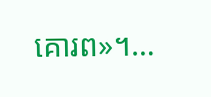គោរព»។…